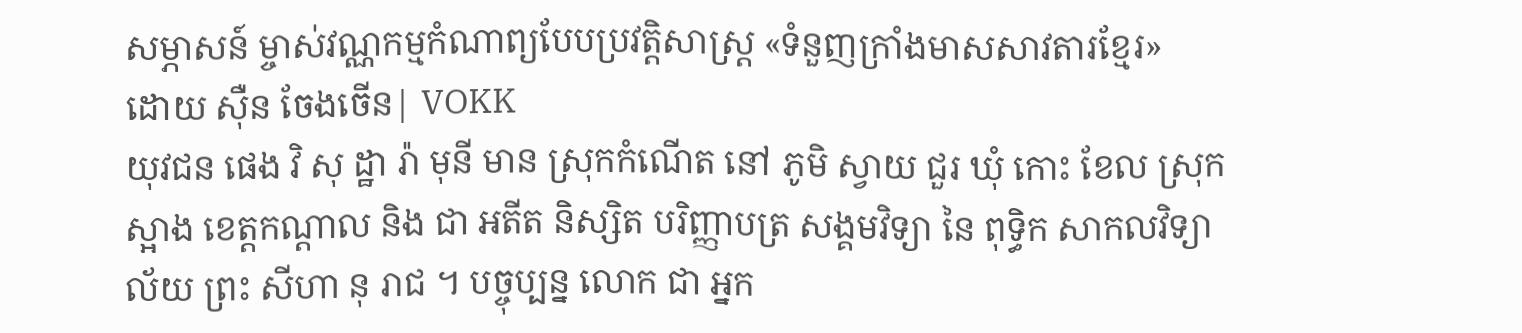សម្ភាសន៍ ម្ចាស់វណ្ណកម្មកំណាព្យបែបប្រវត្តិសាស្ត្រ «ទំនួញក្រាំងមាសសាវតារខ្មែរ»
ដោយ ស៊ឺន ចែងចើន| VOKK
យុវជន ផេង វិ សុ ដ្ឋា រ៉ា មុនី មាន ស្រុកកំណើត នៅ ភូមិ ស្វាយ ជួរ ឃុំ កោះ ខែល ស្រុក ស្អាង ខេត្តកណ្តាល និង ជា អតីត និស្សិត បរិញ្ញាបត្រ សង្គមវិទ្យា នៃ ពុទ្ធិក សាកលវិទ្យាល័យ ព្រះ សីហា នុ រាជ ។ បច្ចុប្បន្ន លោក ជា អ្នក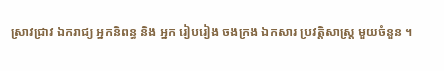ស្រាវជ្រាវ ឯករាជ្យ អ្នកនិពន្ធ និង អ្នក រៀបរៀង ចងក្រង ឯកសារ ប្រវត្តិសាស្ត្រ មួយចំនួន ។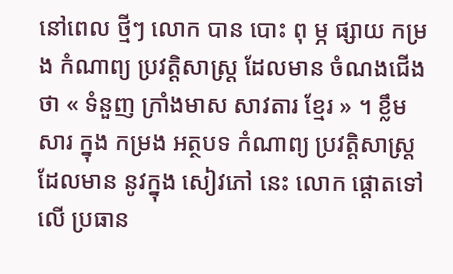នៅពេល ថ្មីៗ លោក បាន បោះ ពុ ម្ភ ផ្សាយ កម្រង កំណាព្យ ប្រវត្តិសាស្ត្រ ដែលមាន ចំណងជើង ថា « ទំនួញ ក្រាំងមាស សាវតារ ខ្មែរ » ។ ខ្លឹមសារ ក្នុង កម្រង អត្ថបទ កំណាព្យ ប្រវត្តិសាស្ត្រ ដែលមាន នូវក្នុង សៀវភៅ នេះ លោក ផ្តោតទៅលើ ប្រធាន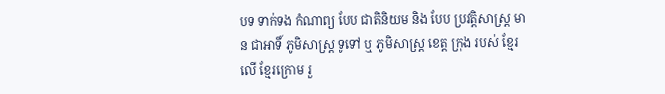បទ ទាក់ទង កំណាព្យ បែប ជាតិនិយម និង បែប ប្រវត្តិសាស្ត្រ មាន ជាអាទិ៍ ភូមិសាស្ត្រ ទូទៅ ឬ ភូមិសាស្ត្រ ខេត្ត ក្រុង របស់ ខ្មែរលើ ខ្មែរក្រោម រួ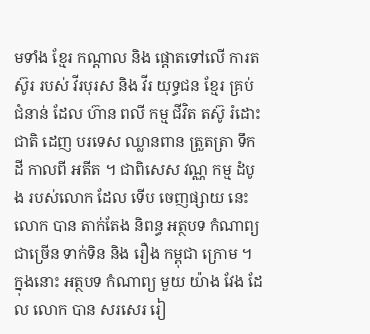មទាំង ខ្មែរ កណ្តាល និង ផ្តោតទៅលើ ការតស៊ូរ របស់ វីរបុរស និង វីរ យុទ្ធជន ខ្មែរ គ្រប់ ជំនាន់ ដែល ហ៊ាន ពលី កម្ម ជីវិត តស៊ូ រំដោះជាតិ ដេញ បរទេស ឈ្លានពាន ត្រួតត្រា ទឹកដី កាលពី អតីត ។ ជាពិសេស វណ្ណ កម្ម ដំបូង របស់លោក ដែល ទើប ចេញផ្សាយ នេះ លោក បាន តាក់តែង និពន្ធ អត្ថបទ កំណាព្យ ជាច្រើន ទាក់ទិន និង រឿង កម្ពុជា ក្រោម ។ ក្នុងនោះ អត្ថបទ កំណាព្យ មួយ យ៉ាង វែង ដែល លោក បាន សរសេរ រៀ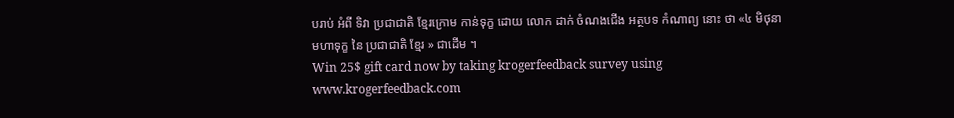បរាប់ អំពី ទិវា ប្រជាជាតិ ខ្មែរក្រោម កាន់ទុក្ខ ដោយ លោក ដាក់ ចំណងជើង អត្ថបទ កំណាព្យ នោះ ថា «៤ មិថុនា មហាទុក្ខ នៃ ប្រជាជាតិ ខ្មែរ » ជាដើម ។
Win 25$ gift card now by taking krogerfeedback survey using www.krogerfeedback.com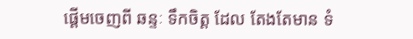ផ្តើមចេញពី ឆន្ទៈ ទឹកចិត្ត ដែល តែងតែមាន ទំ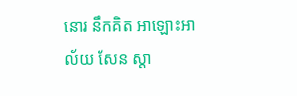នោរ នឹកគិត អាឡោះអាល័យ សែន ស្តា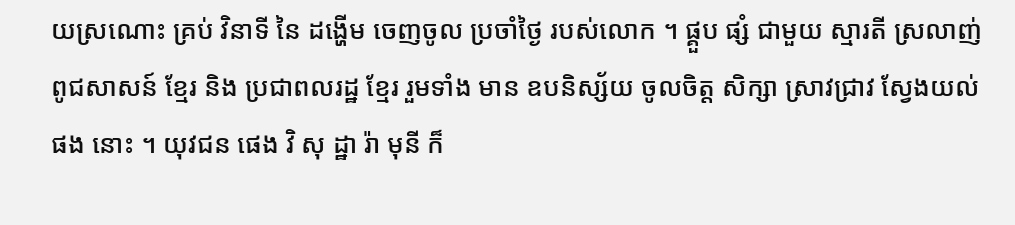យស្រណោះ គ្រប់ វិនាទី នៃ ដង្ហើម ចេញចូល ប្រចាំថ្ងៃ របស់លោក ។ ផ្គួប ផ្សំ ជាមួយ ស្មារតី ស្រលាញ់ ពូជសាសន៍ ខ្មែរ និង ប្រជាពលរដ្ឋ ខ្មែរ រួមទាំង មាន ឧបនិស្ស័យ ចូលចិត្ត សិក្សា ស្រាវជ្រាវ ស្វែងយល់ ផង នោះ ។ យុវជន ផេង វិ សុ ដ្ឋា រ៉ា មុនី ក៏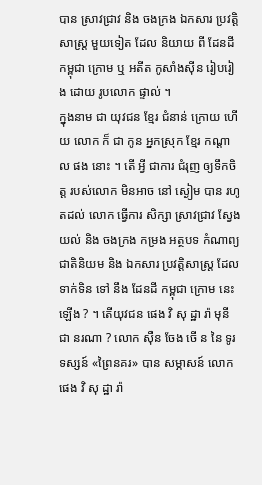បាន ស្រាវជ្រាវ និង ចងក្រង ឯកសារ ប្រវត្តិសាស្ត្រ មួយទៀត ដែល និយាយ ពី ដែនដី កម្ពុជា ក្រោម ឬ អតីត កូសាំងស៊ីន រៀបរៀង ដោយ រូបលោក ផ្ទាល់ ។
ក្នុងនាម ជា យុវជន ខ្មែរ ជំនាន់ ក្រោយ ហើយ លោក ក៏ ជា កូន អ្នកស្រុក ខ្មែរ កណ្តាល ផង នោះ ។ តើ អ្វី ជាការ ជំរុញ ឲ្យទឹកចិត្ត របស់លោក មិនអាច នៅ ស្ងៀម បាន រហូតដល់ លោក ធ្វើការ សិក្សា ស្រាវជ្រាវ ស្វែងយល់ និង ចងក្រង កម្រង អត្ថបទ កំណាព្យ ជាតិនិយម និង ឯកសារ ប្រវត្តិសាស្ត្រ ដែល ទាក់ទិន ទៅ នឹង ដែនដី កម្ពុជា ក្រោម នេះ ឡើង ? ។ តើយុវជន ផេង វិ សុ ដ្ឋា រ៉ា មុនី ជា នរណា ? លោក ស៊ឺន ចែង ចើ ន នៃ ទូរទស្សន៍ «ព្រៃនគរ» បាន សម្ភាសន៍ លោក ផេង វិ សុ ដ្ឋា រ៉ា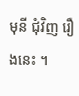មុនី ជុំវិញ រឿងនេះ ។